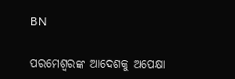BN

ପରମେଶ୍ବରଙ୍କ ଆଦେଶକୁ ଅପେକ୍ଷା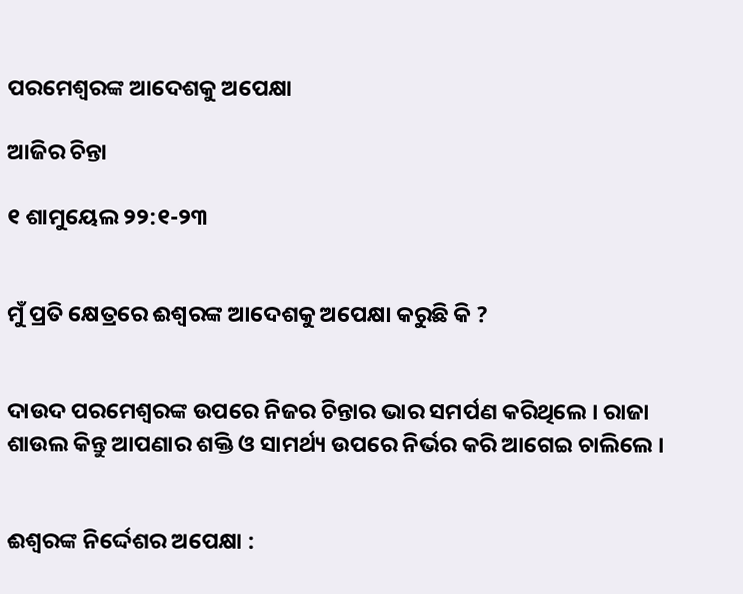ପରମେଶ୍ବରଙ୍କ ଆଦେଶକୁ ଅପେକ୍ଷା

ଆଜିର ଚିନ୍ତା

୧ ଶାମୁୟେଲ ୨୨:୧-୨୩


ମୁଁ ପ୍ରତି କ୍ଷେତ୍ରରେ ଈଶ୍ୱରଙ୍କ ଆଦେଶକୁ ଅପେକ୍ଷା କରୁଛି କି ?


ଦାଉଦ ପରମେଶ୍ବରଙ୍କ ଉପରେ ନିଜର ଚିନ୍ତାର ଭାର ସମର୍ପଣ କରିଥିଲେ । ରାଜା ଶାଉଲ କିନ୍ତୁ ଆପଣାର ଶକ୍ତି ଓ ସାମର୍ଥ୍ୟ ଉପରେ ନିର୍ଭର କରି ଆଗେଇ ଚାଲିଲେ ।


ଈଶ୍ୱରଙ୍କ ନିର୍ଦ୍ଦେଶର ଅପେକ୍ଷା :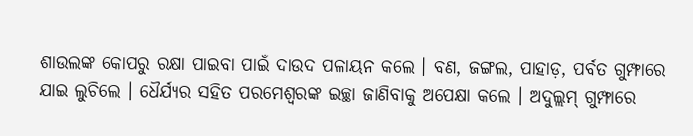ଶାଉଲଙ୍କ କୋପରୁ ରକ୍ଷା ପାଇବା ପାଇଁ ଦାଉଦ ପଳାୟନ କଲେ । ବଣ, ଜଙ୍ଗଲ, ପାହାଡ଼, ପର୍ବତ ଗୁମ୍ଫାରେ ଯାଇ ଲୁଚିଲେ । ଧୈର୍ଯ୍ୟର ସହିତ ପରମେଶ୍ୱରଙ୍କ ଇଚ୍ଛା ଜାଣିବାକୁ ଅପେକ୍ଷା କଲେ । ଅଦୁଲ୍ଲମ୍ ଗୁମ୍ଫାରେ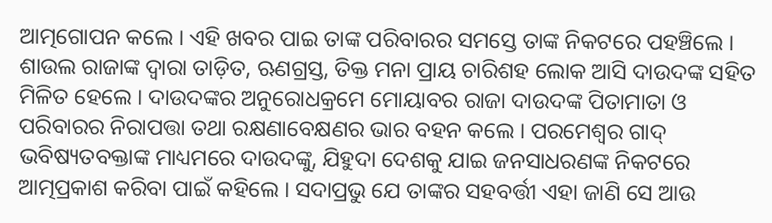ଆତ୍ମଗୋପନ କଲେ । ଏହି ଖବର ପାଇ ତାଙ୍କ ପରିବାରର ସମସ୍ତେ ତାଙ୍କ ନିକଟରେ ପହଞ୍ଚିଲେ । ଶାଉଲ ରାଜାଙ୍କ ଦ୍ଵାରା ତାଡ଼ିତ, ଋଣଗ୍ରସ୍ତ, ତିକ୍ତ ମନା ପ୍ରାୟ ଚାରିଶହ ଲୋକ ଆସି ଦାଉଦଙ୍କ ସହିତ ମିଳିତ ହେଲେ । ଦାଉଦଙ୍କର ଅନୁରୋଧକ୍ରମେ ମୋୟାବର ରାଜା ଦାଉଦଙ୍କ ପିତାମାତା ଓ ପରିବାରର ନିରାପତ୍ତା ତଥା ରକ୍ଷଣାବେକ୍ଷଣର ଭାର ବହନ କଲେ । ପରମେଶ୍ବର ଗାଦ୍ ଭବିଷ୍ୟତବକ୍ତାଙ୍କ ମାଧ୍ୟମରେ ଦାଉଦଙ୍କୁ, ଯିହୁଦା ଦେଶକୁ ଯାଇ ଜନସାଧରଣଙ୍କ ନିକଟରେ ଆତ୍ମପ୍ରକାଶ କରିବା ପାଇଁ କହିଲେ । ସଦାପ୍ରଭୁ ଯେ ତାଙ୍କର ସହବର୍ତ୍ତୀ ଏହା ଜାଣି ସେ ଆଉ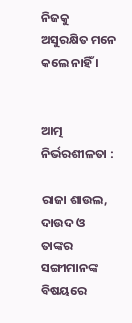ନିଜକୁ ଅସୁରକ୍ଷିତ ମନେ କଲେ ନାହିଁ ।


ଆତ୍ମ ନିର୍ଭରଶୀଳତା :

ରାଜା ଶାଉଲ, ଦାଉଦ ଓ ତାଙ୍କର ସଙ୍ଗୀମାନଙ୍କ ବିଷୟରେ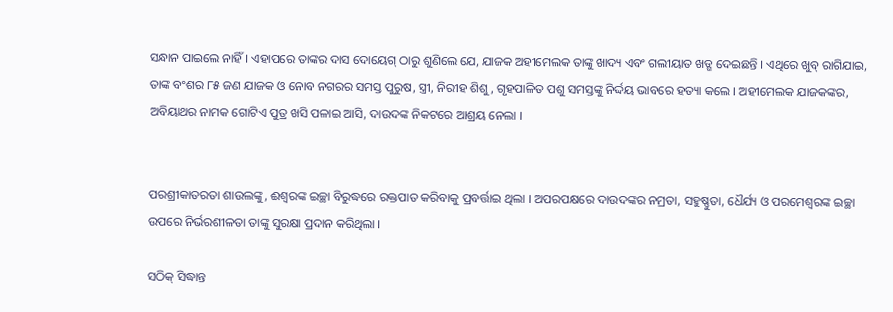ସନ୍ଧାନ ପାଇଲେ ନାହିଁ । ଏହାପରେ ତାଙ୍କର ଦାସ ଦୋୟେଗ୍ ଠାରୁ ଶୁଣିଲେ ଯେ, ଯାଜକ ଅହୀମେଲକ ତାଙ୍କୁ ଖାଦ୍ୟ ଏବଂ ଗଲୀୟାତ ଖଡ୍ଗ ଦେଇଛନ୍ତି । ଏଥିରେ ଖୁବ୍ ରାଗିଯାଇ, ତାଙ୍କ ବଂଶର ୮୫ ଜଣ ଯାଜକ ଓ ନୋବ ନଗରର ସମସ୍ତ ପୁରୁଷ, ସ୍ତ୍ରୀ, ନିରୀହ ଶିଶୁ, ଗୃହପାଳିତ ପଶୁ ସମସ୍ତଙ୍କୁ ନିର୍ଦ୍ଦୟ ଭାବରେ ହତ୍ୟା କଲେ । ଅହୀମେଲକ ଯାଜକଙ୍କର, ଅବିୟାଥର ନାମକ ଗୋଟିଏ ପୁତ୍ର ଖସି ପଳାଇ ଆସି, ଦାଉଦଙ୍କ ନିକଟରେ ଆଶ୍ରୟ ନେଲା ।


ପରଶ୍ରୀକାତରତା ଶାଉଲଙ୍କୁ, ଈଶ୍ଵରଙ୍କ ଇଚ୍ଛା ବିରୁଦ୍ଧରେ ରକ୍ତପାତ କରିବାକୁ ପ୍ରବର୍ତ୍ତାଇ ଥିଲା । ଅପରପକ୍ଷରେ ଦାଉଦଙ୍କର ନମ୍ରତା, ସହୁଷ୍ଣୁତା, ଧୈର୍ଯ୍ୟ ଓ ପରମେଶ୍ବରଙ୍କ ଇଚ୍ଛା ଉପରେ ନିର୍ଭରଶୀଳତା ତାଙ୍କୁ ସୁରକ୍ଷା ପ୍ରଦାନ କରିଥିଲା ।

ସଠିକ୍ ସିଦ୍ଧାନ୍ତ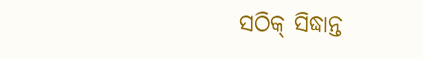ସଠିକ୍ ସିଦ୍ଧାନ୍ତ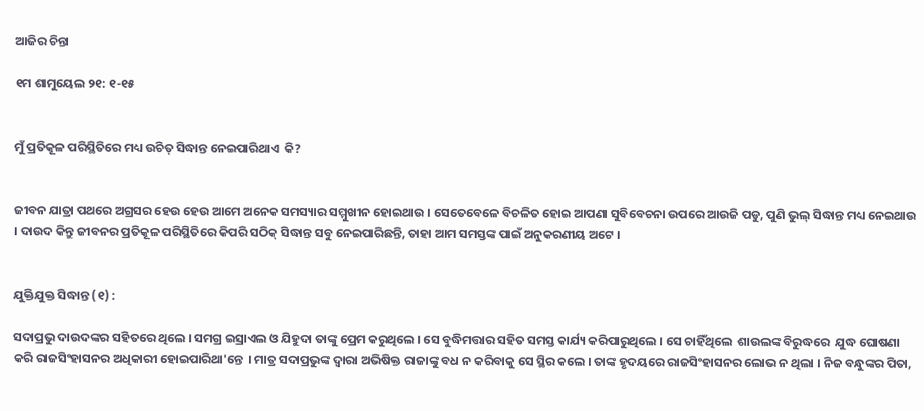ଆଜିର ଚିନ୍ତା

୧ମ ଶାମୁୟେଲ ୨୧: ୧-୧୫


ମୁଁ ପ୍ରତିକୂଳ ପରିସ୍ଥିତିରେ ମଧ୍ୟ ଉଚିତ୍ ସିଦ୍ଧାନ୍ତ ନେଇପାରିଥାଏ  କି?


ଜୀବନ ଯାତ୍ରା ପଥରେ ଅଗ୍ରସର ହେଉ ହେଉ ଆମେ ଅନେକ ସମସ୍ୟାର ସମ୍ମୁଖୀନ ହୋଇଥାଉ । ସେତେବେଳେ ବିଚଳିତ ହୋଇ ଆପଣା ସୁବିବେଚନା ଉପରେ ଆଉଜି ପଡୁ, ପୁଣି ଭୁଲ୍ ସିଦ୍ଧାନ୍ତ ମଧ୍ୟ ନେଇଥାଉ । ଦାଉଦ କିନ୍ତୁ ଜୀବନର ପ୍ରତିକୂଳ ପରିସ୍ଥିତିରେ କିପରି ସଠିକ୍ ସିଦ୍ଧାନ୍ତ ସବୁ ନେଇପାରିଛନ୍ତି, ତାହା ଆମ ସମସ୍ତଙ୍କ ପାଇଁ ଅନୁକରଣୀୟ ଅଟେ ।


ଯୁକ୍ତିଯୁକ୍ତ ସିଦ୍ଧାନ୍ତ (୧) :

ସଦାପ୍ରଭୁ ଦାଉଦଙ୍କର ସହିତରେ ଥିଲେ । ସମଗ୍ର ଇସ୍ରାଏଲ ଓ ଯିହୁଦା ତାଙ୍କୁ ପ୍ରେମ କରୁଥିଲେ । ସେ ବୁଦ୍ଧିମତ୍ତାର ସହିତ ସମସ୍ତ କାର୍ଯ୍ୟ କରିପାରୁଥିଲେ । ସେ ଚାହିଁଥିଲେ  ଶାଉଲଙ୍କ ବିରୁଦ୍ଧରେ  ଯୁଦ୍ଧ ଘୋଷଣା କରି ରାଜସିଂହାସନର ଅଧିକାରୀ ହୋଇପାରିଥା'ନ୍ତେ  । ମାତ୍ର ସଦାପ୍ରଭୁଙ୍କ ଦ୍ଵାରା ଅଭିଷିକ୍ତ ରାଜାଙ୍କୁ ବଧ ନ କରିବାକୁ ସେ ସ୍ଥିର କଲେ । ତାଙ୍କ ହୃଦୟରେ ରାଜସିଂହାସନର ଲୋଭ ନ ଥିଲା । ନିଜ ବନ୍ଧୁଙ୍କର ପିତା,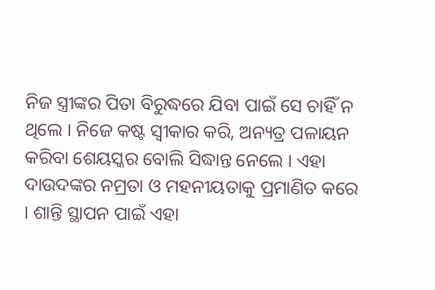ନିଜ ସ୍ତ୍ରୀଙ୍କର ପିତା ବିରୁଦ୍ଧରେ ଯିବା ପାଇଁ ସେ ଚାହିଁ ନ ଥିଲେ । ନିଜେ କଷ୍ଟ ସ୍ଵୀକାର କରି, ଅନ୍ୟତ୍ର ପଳାୟନ କରିବା ଶେୟସ୍କର ବୋଲି ସିଦ୍ଧାନ୍ତ ନେଲେ । ଏହା ଦାଉଦଙ୍କର ନମ୍ରତା ଓ ମହନୀୟତାକୁ ପ୍ରମାଣିତ କରେ । ଶାନ୍ତି ସ୍ଥାପନ ପାଇଁ ଏହା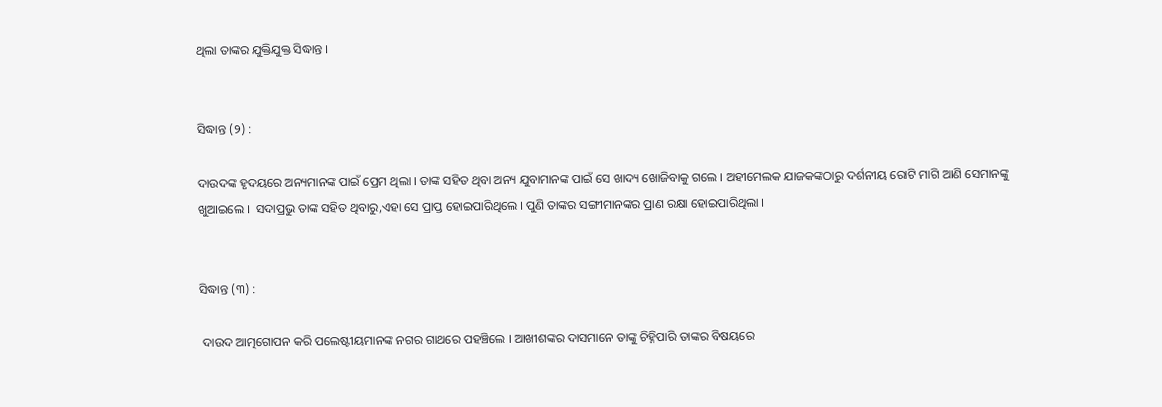ଥିଲା ତାଙ୍କର ଯୁକ୍ତିଯୁକ୍ତ ସିଦ୍ଧାନ୍ତ ।


ସିଦ୍ଧାନ୍ତ (୨) :

ଦାଉଦଙ୍କ ହୃଦୟରେ ଅନ୍ୟମାନଙ୍କ ପାଇଁ ପ୍ରେମ ଥିଲା । ତାଙ୍କ ସହିତ ଥିବା ଅନ୍ୟ ଯୁବାମାନଙ୍କ ପାଇଁ ସେ ଖାଦ୍ୟ ଖୋଜିବାକୁ ଗଲେ । ଅହୀମେଲକ ଯାଜକଙ୍କଠାରୁ ଦର୍ଶନୀୟ ରୋଟି ମାଗି ଆଣି ସେମାନଙ୍କୁ ଖୁଆଇଲେ ।  ସଦାପ୍ରଭୁ ତାଙ୍କ ସହିତ ଥିବାରୁ,ଏହା ସେ ପ୍ରାପ୍ତ ହୋଇପାରିଥିଲେ । ପୁଣି ତାଙ୍କର ସଙ୍ଗୀମାନଙ୍କର ପ୍ରାଣ ରକ୍ଷା ହୋଇପାରିଥିଲା ।


ସିଦ୍ଧାନ୍ତ (୩) :

 ଦାଉଦ ଆତ୍ମଗୋପନ କରି ପଲେଷ୍ଟୀୟମାନଙ୍କ ନଗର ଗାଥରେ ପହଞ୍ଚିଲେ । ଆଖୀଶଙ୍କର ଦାସମାନେ ତାଙ୍କୁ ଚିହ୍ନିପାରି ତାଙ୍କର ବିଷୟରେ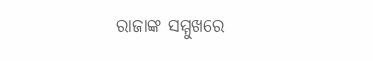ରାଜାଙ୍କ ସମ୍ମୁଖରେ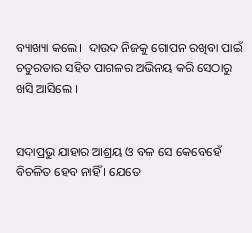ବ୍ୟାଖ୍ୟା କଲେ।  ଦାଉଦ ନିଜକୁ ଗୋପନ ରଖିବା ପାଇଁ ଚତୁରତାର ସହିତ ପାଗଳର ଅଭିନୟ କରି ସେଠାରୁ ଖସି ଆସିଲେ ।


ସଦାପ୍ରଭୁ ଯାହାର ଆଶ୍ରୟ ଓ ବଳ ସେ କେବେହେଁ ବିଚଳିତ ହେବ ନାହିଁ । ଯେତେ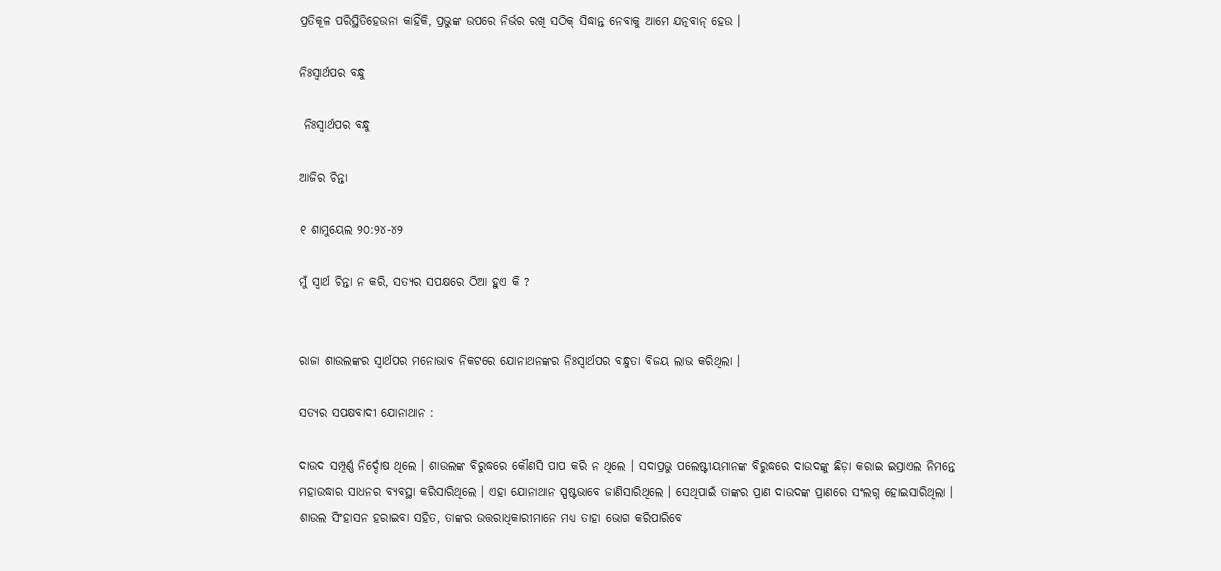ପ୍ରତିକୂଳ ପରିସ୍ଥିତିହେଉନା କାହିଁକି, ପ୍ରଭୁଙ୍କ ଉପରେ ନିର୍ଭର ରଖି ସଠିକ୍ ସିଦ୍ଧାନ୍ତ ନେବାକୁ ଆମେ ଯତ୍ନବାନ୍ ହେଉ ।

ନିଃସ୍ୱାର୍ଥପର ବନ୍ଧୁ

 ନିଃସ୍ୱାର୍ଥପର ବନ୍ଧୁ

ଆଜିର ଚିନ୍ତା

୧ ଶାମୁୟେଲ ୨୦:୨୪-୪୨

ମୁଁ ସ୍ୱାର୍ଥ ଚିନ୍ତା ନ କରି, ସତ୍ୟର ସପକ୍ଷରେ ଠିଆ ହୁଏ କି ?


ରାଜା ଶାଉଲଙ୍କର ସ୍ୱାର୍ଥପର ମନୋଭାବ ନିକଟରେ ଯୋନାଥନଙ୍କର ନିଃସ୍ୱାର୍ଥପର ବନ୍ଧୁତା ବିଜୟ ଲାଭ କରିଥିଲା ।

ସତ୍ୟର ସପକ୍ଷବାଦୀ ଯୋନାଥାନ :

ଦାଉଦ ସମ୍ପୂର୍ଣ୍ଣ ନିର୍ଦ୍ଦୋଷ ଥିଲେ । ଶାଉଲଙ୍କ ବିରୁଦ୍ଧରେ କୌଣସି ପାପ କରି ନ ଥିଲେ । ସଦାପ୍ରଭୁ ପଲେଷ୍ଟୀୟମାନଙ୍କ ବିରୁଦ୍ଧରେ ଦାଉଦଙ୍କୁ ଛିଡ଼ା କରାଇ ଇସ୍ରାଏଲ ନିମନ୍ତେ ମହାଉଦ୍ଧାର ସାଧନର ବ୍ୟବସ୍ଥା କରିସାରିଥିଲେ । ଏହା ଯୋନାଥାନ ସ୍ପଷ୍ଟଭାବେ ଜାଣିସାରିଥିଲେ । ସେଥିପାଇଁ ତାଙ୍କର ପ୍ରାଣ ଦାଉଦଙ୍କ ପ୍ରାଣରେ ସଂଲଗ୍ନ ହୋଇସାରିଥିଲା । ଶାଉଲ ସିଂହାସନ ହରାଇବା ସହିତ, ତାଙ୍କର ଉତ୍ତରାଧିକାରୀମାନେ ମଧ୍ୟ ତାହା ଭୋଗ କରିପାରିବେ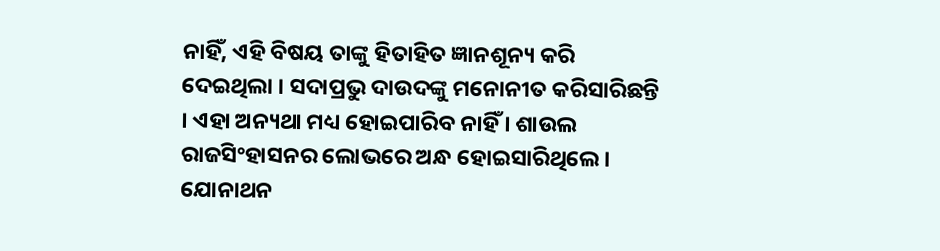ନାହିଁ, ଏହି ବିଷୟ ତାଙ୍କୁ ହିତାହିତ ଜ୍ଞାନଶୂନ୍ୟ କରି ଦେଇଥିଲା । ସଦାପ୍ରଭୁ ଦାଉଦଙ୍କୁ ମନୋନୀତ କରିସାରିଛନ୍ତି । ଏହା ଅନ୍ୟଥା ମଧ୍ୟ ହୋଇପାରିବ ନାହିଁ । ଶାଉଲ ରାଜସିଂହାସନର ଲୋଭରେ ଅନ୍ଧ ହୋଇସାରିଥିଲେ । ଯୋନାଥନ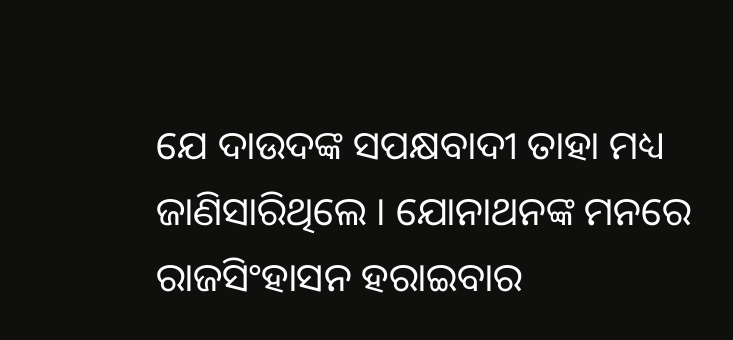ଯେ ଦାଉଦଙ୍କ ସପକ୍ଷବାଦୀ ତାହା ମଧ୍ୟ ଜାଣିସାରିଥିଲେ । ଯୋନାଥନଙ୍କ ମନରେ ରାଜସିଂହାସନ ହରାଇବାର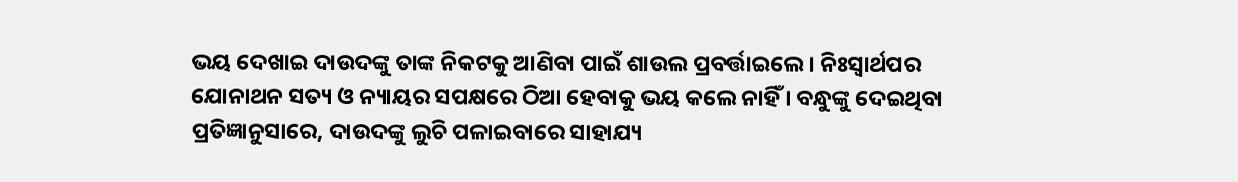ଭୟ ଦେଖାଇ ଦାଉଦଙ୍କୁ ତାଙ୍କ ନିକଟକୁ ଆଣିବା ପାଇଁ ଶାଉଲ ପ୍ରବର୍ତ୍ତାଇଲେ । ନିଃସ୍ୱାର୍ଥପର ଯୋନାଥନ ସତ୍ୟ ଓ ନ୍ୟାୟର ସପକ୍ଷରେ ଠିଆ ହେବାକୁ ଭୟ କଲେ ନାହିଁ । ବନ୍ଧୁଙ୍କୁ ଦେଇଥିବା ପ୍ରତିଜ୍ଞାନୁସାରେ, ଦାଉଦଙ୍କୁ ଲୁଚି ପଳାଇବାରେ ସାହାଯ୍ୟ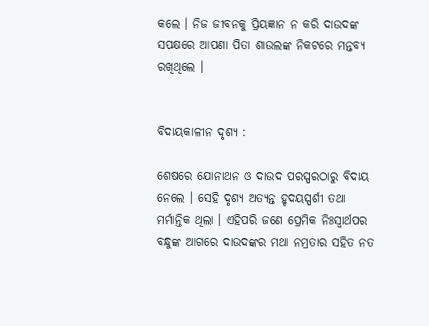କଲେ । ନିଜ ଜୀବନକୁ ପ୍ରିୟଜ୍ଞାନ ନ କରି ଦାଉଦଙ୍କ ସପକ୍ଷରେ ଆପଣା ପିତା ଶାଉଲଙ୍କ ନିକଟରେ ମନ୍ତବ୍ୟ ରଖିଥିଲେ ।


ବିଦାୟକାଳୀନ ଦୃଶ୍ୟ :

ଶେଷରେ ଯୋନାଥନ ଓ ଦାଉଦ ପରସ୍ପରଠାରୁ ବିଦାୟ ନେଲେ । ସେହି ଦୃଶ୍ୟ ଅତ୍ୟନ୍ତ ହୃଦୟସ୍ପର୍ଶୀ ତଥା ମର୍ମାନ୍ତିକ ଥିଲା । ଏହିପରି ଜଣେ ପ୍ରେମିକ ନିଃସ୍ୱାର୍ଥପର ବନ୍ଧୁଙ୍କ ଆଗରେ ଦାଉଦଙ୍କର ମଥା ନମ୍ରତାର ସହିତ ନତ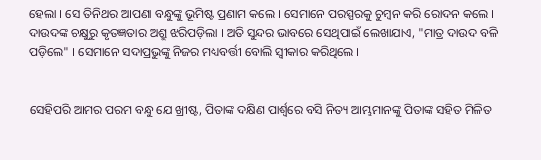ହେଲା । ସେ ତିନିଥର ଆପଣା ବନ୍ଧୁଙ୍କୁ ଭୂମିଷ୍ଟ ପ୍ରଣାମ କଲେ । ସେମାନେ ପରସ୍ପରକୁ ଚୁମ୍ବନ କରି ରୋଦନ କଲେ । ଦାଉଦଙ୍କ ଚକ୍ଷୁରୁ କୃତଜ୍ଞତାର ଅଶ୍ରୁ ଝରିପଡ଼ିଲା । ଅତି ସୁନ୍ଦର ଭାବରେ ସେଥିପାଇଁ ଲେଖାଯାଏ, "ମାତ୍ର ଦାଉଦ ବଳି ପଡ଼ିଲେ" । ସେମାନେ ସଦାପ୍ରଭୁଙ୍କୁ ନିଜର ମଧ୍ୟବର୍ତ୍ତୀ ବୋଲି ସ୍ଵୀକାର କରିଥିଲେ ।


ସେହିପରି ଆମର ପରମ ବନ୍ଧୁ ଯେ ଖ୍ରୀଷ୍ଟ, ପିତାଙ୍କ ଦକ୍ଷିଣ ପାର୍ଶ୍ୱରେ ବସି ନିତ୍ୟ ଆମ୍ଭମାନଙ୍କୁ ପିତାଙ୍କ ସହିତ ମିଳିତ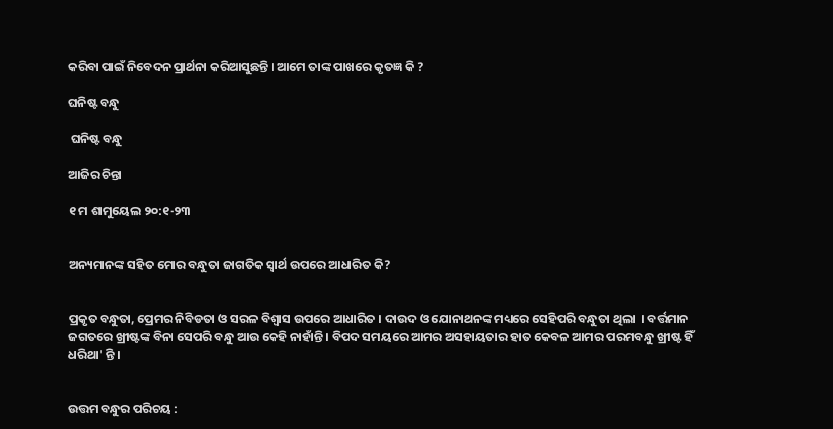କରିବା ପାଇଁ ନିବେଦନ ପ୍ରାର୍ଥନା କରିଆସୁଛନ୍ତି । ଆମେ ତାଙ୍କ ପାଖରେ କୃତଜ୍ଞ କି ?

ଘନିଷ୍ଟ ବନ୍ଧୁ

 ଘନିଷ୍ଟ ବନ୍ଧୁ

ଆଜିର ଚିନ୍ତା

୧ ମ ଶାମୁୟେଲ ୨୦:୧-୨୩


ଅନ୍ୟମାନଙ୍କ ସହିତ ମୋର ବନ୍ଧୁତା ଜାଗତିକ ସ୍ୱାର୍ଥ ଉପରେ ଆଧାରିତ କି?


ପ୍ରକୃତ ବନ୍ଧୁତା, ପ୍ରେମର ନିବିଡତା ଓ ସରଳ ବିଶ୍ଵାସ ଉପରେ ଆଧାରିତ । ଦାଉଦ ଓ ଯୋନାଥନଙ୍କ ମଧ୍ୟରେ ସେହିପରି ବନ୍ଧୁତା ଥିଲା  । ବର୍ତ୍ତମାନ ଜଗତରେ ଖ୍ରୀଷ୍ଟଙ୍କ ବିନା ସେପରି ବନ୍ଧୁ ଆଉ କେହି ନାହାଁନ୍ତି । ବିପଦ ସମୟରେ ଆମର ଅସହାୟତାର ହାତ କେବଳ ଆମର ପରମବନ୍ଧୁ ଖ୍ରୀଷ୍ଟ ହିଁ ଧରିଥା' ନ୍ତି ।


ଉତ୍ତମ ବନ୍ଧୁର ପରିଚୟ :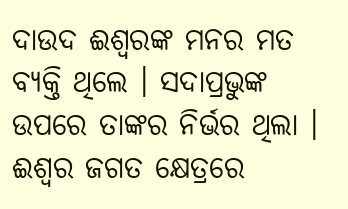ଦାଉଦ ଈଶ୍ଵରଙ୍କ ମନର ମତ ବ୍ୟକ୍ତି ଥିଲେ । ସଦାପ୍ରଭୁଙ୍କ ଉପରେ ତାଙ୍କର ନିର୍ଭର ଥିଲା ।  ଈଶ୍ଵର ଜଗତ କ୍ଷେତ୍ରରେ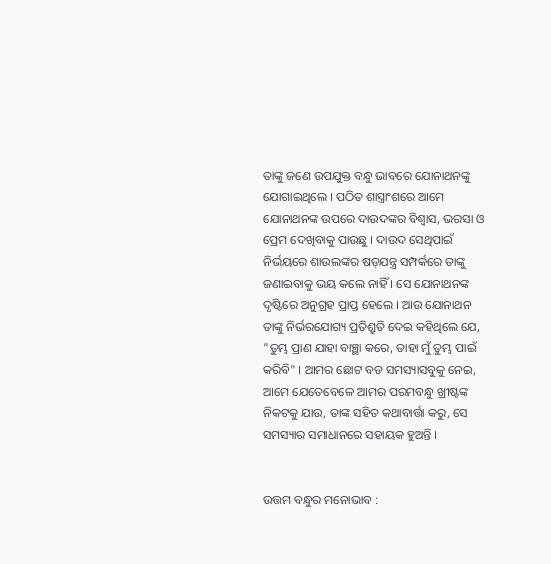ତାଙ୍କୁ ଜଣେ ଉପଯୁକ୍ତ ବନ୍ଧୁ ଭାବରେ ଯୋନାଥନଙ୍କୁ ଯୋଗାଇଥିଲେ । ପଠିତ ଶାସ୍ତ୍ରାଂଶରେ ଆମେ ଯୋନାଥନଙ୍କ ଉପରେ ଦାଉଦଙ୍କର ବିଶ୍ଵାସ, ଭରସା ଓ ପ୍ରେମ ଦେଖିବାକୁ ପାଉଛୁ । ଦାଉଦ ସେଥିପାଇଁ ନିର୍ଭୟରେ ଶାଉଲଙ୍କର ଷଡ଼ଯନ୍ତ୍ର ସମ୍ପର୍କରେ ତାଙ୍କୁ ଜଣାଇବାକୁ ଭୟ କଲେ ନାହିଁ । ସେ ଯୋନାଥନଙ୍କ ଦୃଷ୍ଟିରେ ଅନୁଗ୍ରହ ପ୍ରାପ୍ତ ହେଲେ । ଆଉ ଯୋନାଥନ ତାଙ୍କୁ ନିର୍ଭରଯୋଗ୍ୟ ପ୍ରତିଶ୍ରୁତି ଦେଇ କହିଥିଲେ ଯେ, "ତୁମ୍ଭ ପ୍ରାଣ ଯାହା ବାଞ୍ଛା କରେ, ତାହା ମୁଁ ତୁମ୍ଭ ପାଇଁ କରିବି" । ଆମର ଛୋଟ ବଡ ସମସ୍ୟାସବୁକୁ ନେଇ, ଆମେ ଯେତେବେଳେ ଆମର ପରମବନ୍ଧୁ ଖ୍ରୀଷ୍ଟଙ୍କ ନିକଟକୁ ଯାଉ, ତାଙ୍କ ସହିତ କଥାବାର୍ତ୍ତା କରୁ, ସେ ସମସ୍ୟାର ସମାଧାନରେ ସହାୟକ ହୁଅନ୍ତି ।


ଉତ୍ତମ ବନ୍ଧୁର ମନୋଭାବ :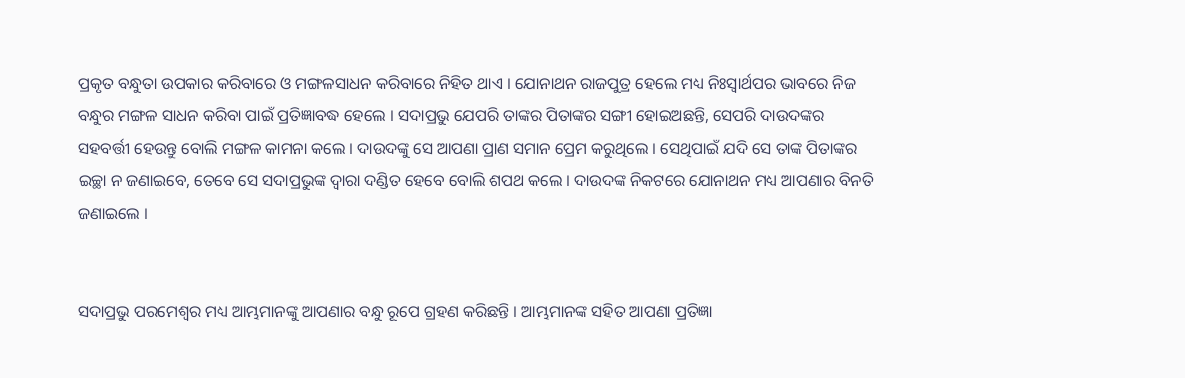ପ୍ରକୃତ ବନ୍ଧୁତା ଉପକାର କରିବାରେ ଓ ମଙ୍ଗଳସାଧନ କରିବାରେ ନିହିତ ଥାଏ । ଯୋନାଥନ ରାଜପୁତ୍ର ହେଲେ ମଧ୍ୟ ନିଃସ୍ଵାର୍ଥପର ଭାବରେ ନିଜ ବନ୍ଧୁର ମଙ୍ଗଳ ସାଧନ କରିବା ପାଇଁ ପ୍ରତିଜ୍ଞାବଦ୍ଧ ହେଲେ । ସଦାପ୍ରଭୁ ଯେପରି ତାଙ୍କର ପିତାଙ୍କର ସଙ୍ଗୀ ହୋଇଅଛନ୍ତି, ସେପରି ଦାଉଦଙ୍କର ସହବର୍ତ୍ତୀ ହେଉନ୍ତୁ ବୋଲି ମଙ୍ଗଳ କାମନା କଲେ । ଦାଉଦଙ୍କୁ ସେ ଆପଣା ପ୍ରାଣ ସମାନ ପ୍ରେମ କରୁଥିଲେ । ସେଥିପାଇଁ ଯଦି ସେ ତାଙ୍କ ପିତାଙ୍କର ଇଚ୍ଛା ନ ଜଣାଇବେ, ତେବେ ସେ ସଦାପ୍ରଭୁଙ୍କ ଦ୍ଵାରା ଦଣ୍ଡିତ ହେବେ ବୋଲି ଶପଥ କଲେ । ଦାଉଦଙ୍କ ନିକଟରେ ଯୋନାଥନ ମଧ୍ୟ ଆପଣାର ବିନତି ଜଣାଇଲେ ।


ସଦାପ୍ରଭୁ ପରମେଶ୍ୱର ମଧ୍ୟ ଆମ୍ଭମାନଙ୍କୁ ଆପଣାର ବନ୍ଧୁ ରୂପେ ଗ୍ରହଣ କରିଛନ୍ତି । ଆମ୍ଭମାନଙ୍କ ସହିତ ଆପଣା ପ୍ରତିଜ୍ଞା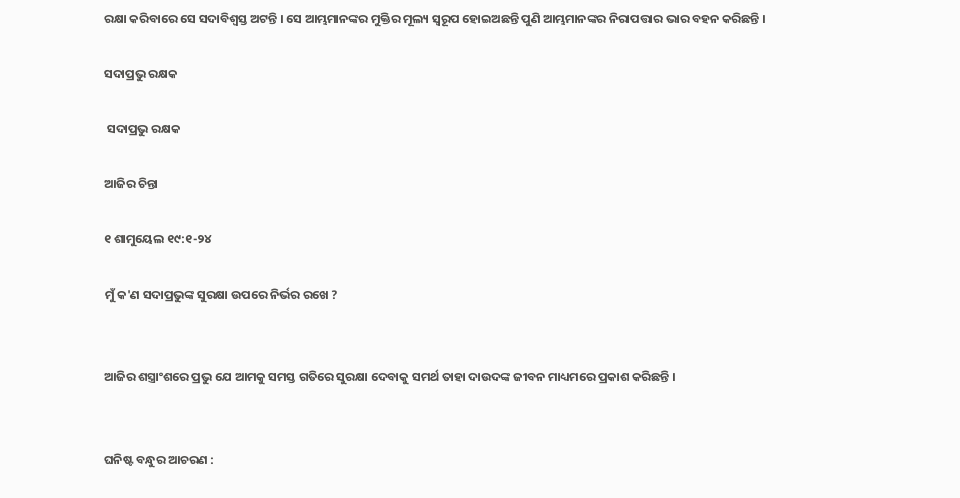ରକ୍ଷା କରିବାରେ ସେ ସଦାବିଶ୍ଵସ୍ତ ଅଟନ୍ତି । ସେ ଆମ୍ଭମାନଙ୍କର ମୁକ୍ତିର ମୂଲ୍ୟ ସ୍ବରୂପ ହୋଇଅଛନ୍ତି ପୁଣି ଆମ୍ଭମାନଙ୍କର ନିରାପତ୍ତାର ଭାର ବହନ କରିଛନ୍ତି ।

ସଦାପ୍ରଭୁ ରକ୍ଷକ

 ସଦାପ୍ରଭୁ ରକ୍ଷକ

ଆଜିର ଚିନ୍ତା

୧ ଶାମୁୟେଲ ୧୯:୧-୨୪

ମୁଁ କ'ଣ ସଦାପ୍ରଭୁଙ୍କ ସୁରକ୍ଷା ଉପରେ ନିର୍ଭର ରଖେ ?


ଆଜିର ଶସ୍ତ୍ରାଂଶରେ ପ୍ରଭୁ ଯେ ଆମକୁ ସମସ୍ତ ଗତିରେ ସୁରକ୍ଷା ଦେବାକୁ ସମର୍ଥ ତାହା ଦାଉଦଙ୍କ ଜୀବନ ମାଧ୍ୟମରେ ପ୍ରକାଶ କରିଛନ୍ତି ।


ଘନିଷ୍ଟ ବନ୍ଧୁର ଆଚରଣ :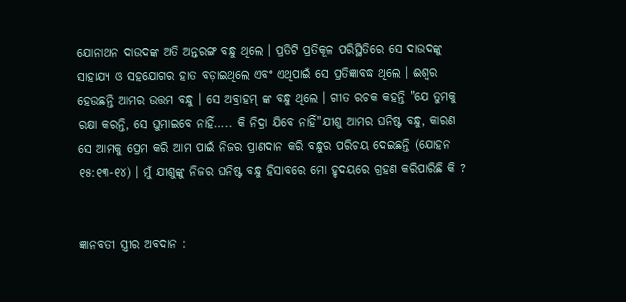ଯୋନାଥନ ଦାଉଦଙ୍କ ଅତି ଅନ୍ତରଙ୍ଗ ବନ୍ଧୁ ଥିଲେ । ପ୍ରତିଟି ପ୍ରତିକୂଳ ପରିସ୍ଥିତିରେ ସେ ଦାଉଦଙ୍କୁ ସାହାଯ୍ୟ ଓ ସହଯୋଗର ହାତ ବଡ଼ାଇଥିଲେ ଏବଂ ଏଥିପାଇଁ ସେ ପ୍ରତିଜ୍ଞାବଦ୍ଧ ଥିଲେ । ଈଶ୍ଵର ହେଉଛନ୍ତି ଆମର ଉତ୍ତମ ବନ୍ଧୁ । ସେ ଅବ୍ରାହମ୍ ଙ୍କ ବନ୍ଧୁ ଥିଲେ । ଗୀତ ରଚକ କହନ୍ତି "ଯେ ତୁମକୁ ରକ୍ଷା କରନ୍ତି, ସେ ଘୁମାଇବେ ନାହିଁ….. କି ନିଦ୍ରା ଯିବେ ନାହିଁ"ଯୀଶୁ ଆମର ଘନିଷ୍ଟ ବନ୍ଧୁ, କାରଣ ସେ ଆମକୁ ପ୍ରେମ କରି ଆମ ପାଇଁ ନିଜର ପ୍ରାଣଦାନ କରି ବନ୍ଧୁର ପରିଚୟ ଦେଇଛନ୍ତି (ଯୋହନ ୧୫:୧୩-୧୪) । ମୁଁ ଯୀଶୁଙ୍କୁ ନିଜର ଘନିଷ୍ଟ ବନ୍ଧୁ ହିସାବରେ ମୋ ହୃଦୟରେ ଗ୍ରହଣ କରିପାରିଛି କି ?


ଜ୍ଞାନବତୀ ସ୍ତ୍ରୀର ଅବଦାନ :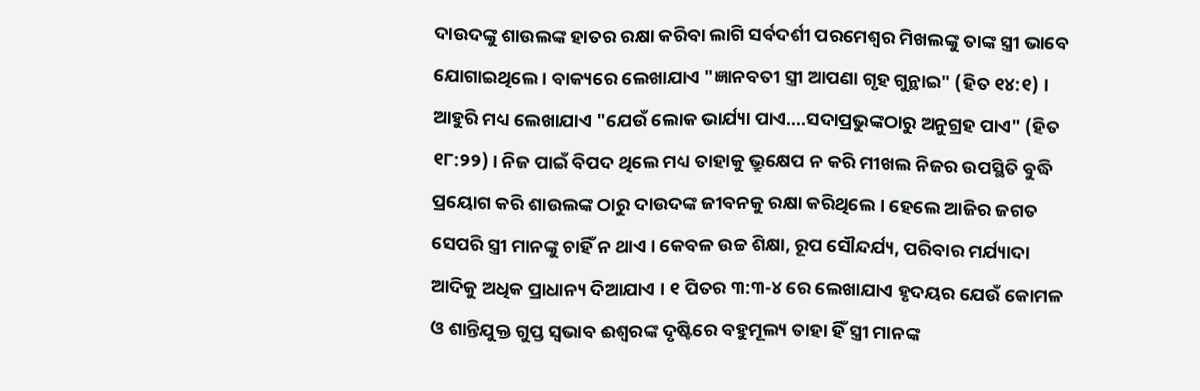ଦାଉଦଙ୍କୁ ଶାଉଲଙ୍କ ହାତର ରକ୍ଷା କରିବା ଲାଗି ସର୍ବଦର୍ଶୀ ପରମେଶ୍ୱର ମିଖଲଙ୍କୁ ତାଙ୍କ ସ୍ତ୍ରୀ ଭାବେ ଯୋଗାଇଥିଲେ । ବାକ୍ୟରେ ଲେଖାଯାଏ "ଜ୍ଞାନବତୀ ସ୍ତ୍ରୀ ଆପଣା ଗୃହ ଗୁନ୍ଥାଇ" (ହିତ ୧୪:୧) । ଆହୁରି ମଧ୍ୟ ଲେଖାଯାଏ "ଯେଉଁ ଲୋକ ଭାର୍ଯ୍ୟା ପାଏ….ସଦାପ୍ରଭୁଙ୍କଠାରୁ ଅନୁଗ୍ରହ ପାଏ" (ହିତ ୧୮:୨୨) । ନିଜ ପାଇଁ ବିପଦ ଥିଲେ ମଧ୍ୟ ତାହାକୁ ଭ୍ରୁକ୍ଷେପ ନ କରି ମୀଖଲ ନିଜର ଉପସ୍ଥିତି ବୁଦ୍ଧି ପ୍ରୟୋଗ କରି ଶାଉଲଙ୍କ ଠାରୁ ଦାଉଦଙ୍କ ଜୀବନକୁ ରକ୍ଷା କରିଥିଲେ । ହେଲେ ଆଜିର ଜଗତ ସେପରି ସ୍ତ୍ରୀ ମାନଙ୍କୁ ଚାହିଁ ନ ଥାଏ । କେବଳ ଉଚ୍ଚ ଶିକ୍ଷା, ରୂପ ସୌନ୍ଦର୍ଯ୍ୟ, ପରିବାର ମର୍ଯ୍ୟାଦା ଆଦିକୁ ଅଧିକ ପ୍ରାଧାନ୍ୟ ଦିଆଯାଏ । ୧ ପିତର ୩:୩-୪ ରେ ଲେଖାଯାଏ ହୃଦୟର ଯେଉଁ କୋମଳ ଓ ଶାନ୍ତିଯୁକ୍ତ ଗୁପ୍ତ ସ୍ଵଭାବ ଈଶ୍ୱରଙ୍କ ଦୃଷ୍ଟିରେ ବହୁମୂଲ୍ୟ ତାହା ହିଁ ସ୍ତ୍ରୀ ମାନଙ୍କ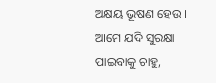ଅକ୍ଷୟ ଭୂଷଣ ହେଉ । ଆମେ ଯଦି ସୁରକ୍ଷା ପାଇବାକୁ ଚାହୁ,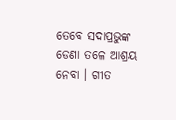ତେବେ ସଦାପ୍ରଭୁଙ୍କ ଡେଣା ତଳେ ଆଶ୍ରୟ ନେବା । ଗୀତ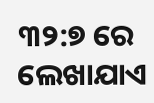୩୨:୭ ରେ ଲେଖାଯାଏ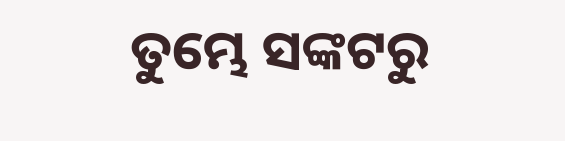ତୁମ୍ଭେ ସଙ୍କଟରୁ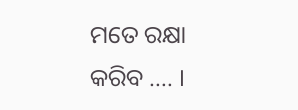ମତେ ରକ୍ଷା କରିବ …. ।